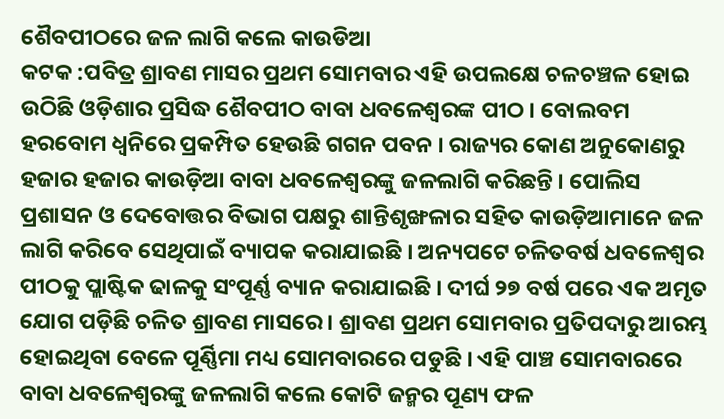ଶୈବପୀଠରେ ଜଳ ଲାଗି କଲେ କାଉଡିଆ
କଟକ :ପବିତ୍ର ଶ୍ରାବଣ ମାସର ପ୍ରଥମ ସୋମବାର ଏହି ଉପଲକ୍ଷେ ଚଳଚଞ୍ଚଳ ହୋଇ ଉଠିଛି ଓଡ଼ିଶାର ପ୍ରସିଦ୍ଧ ଶୈବପୀଠ ବାବା ଧବଳେଶ୍ୱରଙ୍କ ପୀଠ । ବୋଲବମ ହରବୋମ ଧ୍ୱନିରେ ପ୍ରକମ୍ପିତ ହେଉଛି ଗଗନ ପବନ । ରାଜ୍ୟର କୋଣ ଅନୁକୋଣରୁ ହଜାର ହଜାର କାଉଡ଼ିଆ ବାବା ଧବଳେଶ୍ୱରଙ୍କୁ ଜଳଲାଗି କରିଛନ୍ତି । ପୋଲିସ ପ୍ରଶାସନ ଓ ଦେବୋତ୍ତର ବିଭାଗ ପକ୍ଷରୁ ଶାନ୍ତିଶୃଙ୍ଖଳାର ସହିତ କାଉଡ଼ିଆମାନେ ଜଳ ଲାଗି କରିବେ ସେଥିପାଇଁ ବ୍ୟାପକ କରାଯାଇଛି । ଅନ୍ୟପଟେ ଚଳିତବର୍ଷ ଧବଳେଶ୍ୱର ପୀଠକୁ ପ୍ଲାଷ୍ଟିକ ଢାଳକୁ ସଂପୂର୍ଣ୍ଣ ବ୍ୟାନ କରାଯାଇଛି । ଦୀର୍ଘ ୨୭ ବର୍ଷ ପରେ ଏକ ଅମୃତ ଯୋଗ ପଡ଼ିଛି ଚଳିତ ଶ୍ରାବଣ ମାସରେ । ଶ୍ରାବଣ ପ୍ରଥମ ସୋମବାର ପ୍ରତିପଦାରୁ ଆରମ୍ଭ ହୋଇଥିବା ବେଳେ ପୂର୍ଣ୍ଣିମା ମଧ୍ୟ ସୋମବାରରେ ପଡୁଛି । ଏହି ପାଞ୍ଚ ସୋମବାରରେ ବାବା ଧବଳେଶ୍ୱରଙ୍କୁ ଜଳଲାଗି କଲେ କୋଟି ଜନ୍ମର ପୂଣ୍ୟ ଫଳ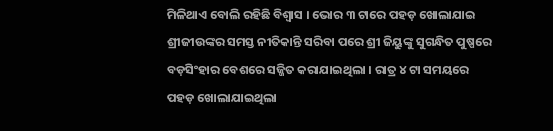ମିଳିଥାଏ ବୋଲି ରହିଛି ବିଶ୍ୱାସ । ଭୋର ୩ ଟାରେ ପହଡ଼ ଖୋଲାଯାଇ ଶ୍ରୀଜୀଉଙ୍କର ସମସ୍ତ ନୀତିକାନ୍ତି ସରିବା ପରେ ଶ୍ରୀ ଜିୟୁଙ୍କୁ ସୁଗନ୍ଧିତ ପୁଷ୍ପରେ ବଡ଼ସିଂହାର ବେଶରେ ସଜ୍ଜିତ କରାଯାଇଥିଲା । ରାତ୍ର ୪ ଟା ସମୟରେ ପହଡ଼ ଖୋଲାଯାଇଥିଲା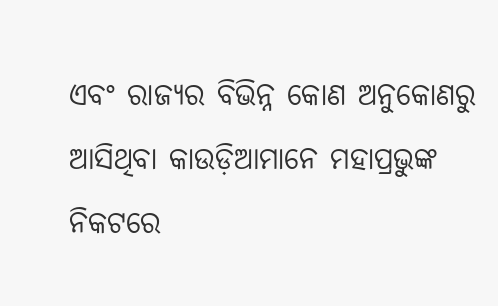ଏବଂ ରାଜ୍ୟର ବିଭିନ୍ନ କୋଣ ଅନୁକୋଣରୁ ଆସିଥିବା କାଉଡ଼ିଆମାନେ ମହାପ୍ରଭୁଙ୍କ ନିକଟରେ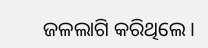ଜଳଲାଗି କରିଥିଲେ ।